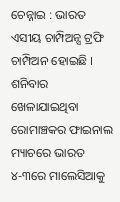ଚେନ୍ନାଇ : ଭାରତ ଏସୀୟ ଚାମ୍ପିଅନ୍ସ ଟ୍ରଫି ଚାମ୍ପିଅନ ହୋଇଛି । ଶନିବାର ଖେଳାଯାଇଥିବା ରୋମାଞ୍ଚକର ଫାଇନାଲ ମ୍ୟାଚରେ ଭାରତ ୪-୩ରେ ମାଲେସିଆକୁ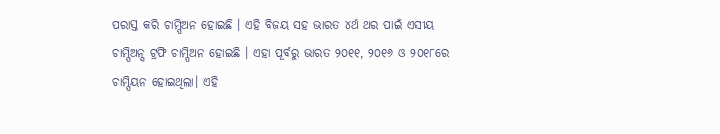ପରାସ୍ତ କରି ଚାମ୍ପିଅନ ହୋଇଛି । ଏହି ବିଜୟ ସହ ଭାରତ ୪ର୍ଥ ଥର ପାଇଁ ଏସୀୟ ଚାମ୍ପିଅନ୍ସ ଟ୍ରଫି ଚାମ୍ପିଅନ ହୋଇଛି । ଏହା ପୂର୍ବରୁ ଭାରତ ୨୦୧୧, ୨୦୧୬ ଓ ୨୦୧୮ରେ ଚାମ୍ପିୟନ ହୋଇଥିଲା। ଏହି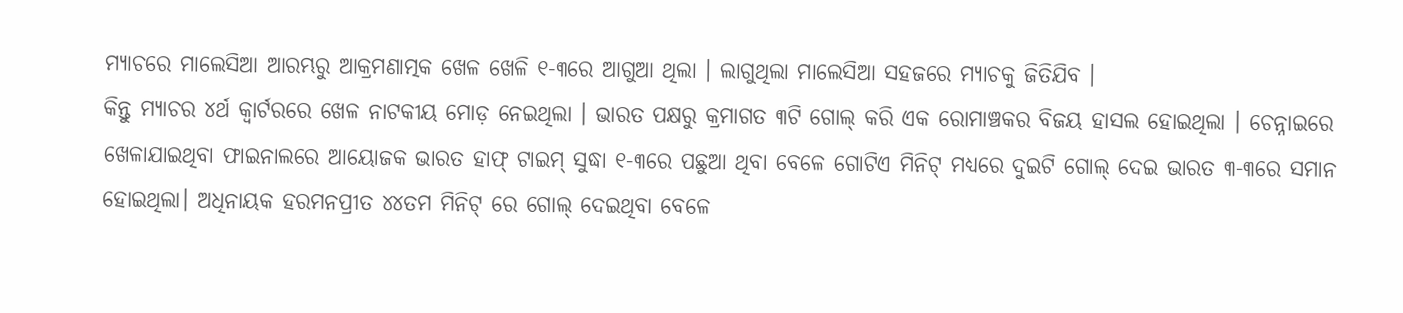ମ୍ୟାଚରେ ମାଲେସିଆ ଆରମ୍ଭରୁ ଆକ୍ରମଣାତ୍ମକ ଖେଳ ଖେଳି ୧-୩ରେ ଆଗୁଆ ଥିଲା । ଲାଗୁଥିଲା ମାଲେସିଆ ସହଜରେ ମ୍ୟାଚକୁ ଜିତିଯିବ ।
କିନ୍ତୁ ମ୍ୟାଚର ୪ର୍ଥ କ୍ବାର୍ଟରରେ ଖେଳ ନାଟକୀୟ ମୋଡ଼ ନେଇଥିଲା । ଭାରତ ପକ୍ଷରୁ କ୍ରମାଗତ ୩ଟି ଗୋଲ୍ କରି ଏକ ରୋମାଞ୍ଚକର ବିଜୟ ହାସଲ ହୋଇଥିଲା । ଚେନ୍ନାଇରେ ଖେଳାଯାଇଥିବା ଫାଇନାଲରେ ଆୟୋଜକ ଭାରତ ହାଫ୍ ଟାଇମ୍ ସୁଦ୍ଧା ୧-୩ରେ ପଛୁଆ ଥିବା ବେଳେ ଗୋଟିଏ ମିନିଟ୍ ମଧ୍ୟରେ ଦୁଇଟି ଗୋଲ୍ ଦେଇ ଭାରତ ୩-୩ରେ ସମାନ ହୋଇଥିଲା। ଅଧିନାୟକ ହରମନପ୍ରୀତ ୪୪ତମ ମିନିଟ୍ ରେ ଗୋଲ୍ ଦେଇଥିବା ବେଳେ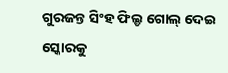ଗୁରଜନ୍ତ ସିଂହ ଫିଲ୍ଡ ଗୋଲ୍ ଦେଇ ସ୍କୋରକୁ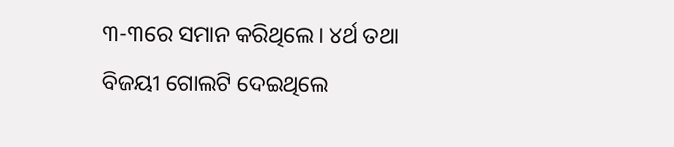୩-୩ରେ ସମାନ କରିଥିଲେ। ୪ର୍ଥ ତଥା ବିଜୟୀ ଗୋଲଟି ଦେଇଥିଲେ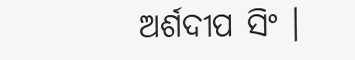ଅର୍ଶଦୀପ ସିଂ ।